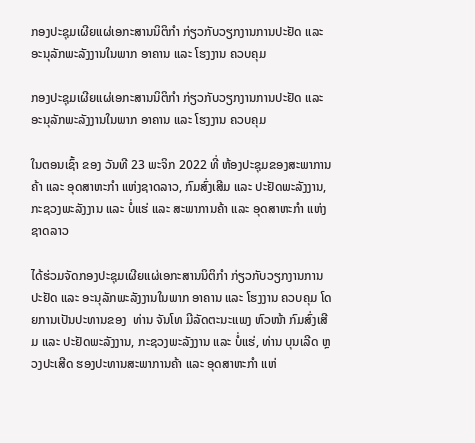ກອງປະຊຸມເຜີຍແຜ່ເອກະສານນິຕິກໍາ ກ່ຽວກັບວຽກງານການປະຢັດ ແລະ ອະນຸລັກພະລັງງານໃນພາກ ອາຄານ ແລະ ໂຮງງານ ຄວບຄຸມ

ກອງປະຊຸມເຜີຍແຜ່ເອກະສານນິຕິກໍາ ກ່ຽວກັບວຽກງານການປະຢັດ ແລະ ອະນຸລັກພະລັງງານໃນພາກ ອາຄານ ແລະ ໂຮງງານ ຄວບຄຸມ

ໃນຕອນເຊົ້າ ຂອງ ວັນທີ 23 ພະຈິກ 2022 ທີ່ ຫ້ອງປະຊຸມຂອງສະພາການຄ້າ ແລະ ອຸດສາຫະກໍາ ແຫ່ງຊາດລາວ, ກົມສົ່ງເສີມ ແລະ ປະຢັດພະລັງງານ, ກະຊວງພະລັງງານ ແລະ ບໍ່ແຮ່ ແລະ ສະພາການຄ້າ ແລະ ອຸດສາຫະກໍາ ແຫ່ງຊາດລາວ

ໄດ້ຮ່ວມຈັດກອງປະຊຸມເຜີຍແຜ່ເອກະສານນິຕິກໍາ ກ່ຽວກັບວຽກງານການປະຢັດ ແລະ ອະນຸລັກພະລັງງານໃນພາກ ອາຄານ ແລະ ໂຮງງານ ຄວບຄຸມ ໂດຍການເປັນປະທານຂອງ  ທ່ານ ຈັນໂທ ມີລັດຕະນະແພງ ຫົວໜ້າ ກົມສົ່ງເສີມ ແລະ ປະຢັດພະລັງງານ, ກະຊວງພະລັງງານ ແລະ ບໍ່ແຮ່, ທ່ານ ບຸນເລີດ ຫຼວງປະເສີດ ຮອງປະທານສະພາການຄ້າ ແລະ ອຸດສາຫະກໍາ ແຫ່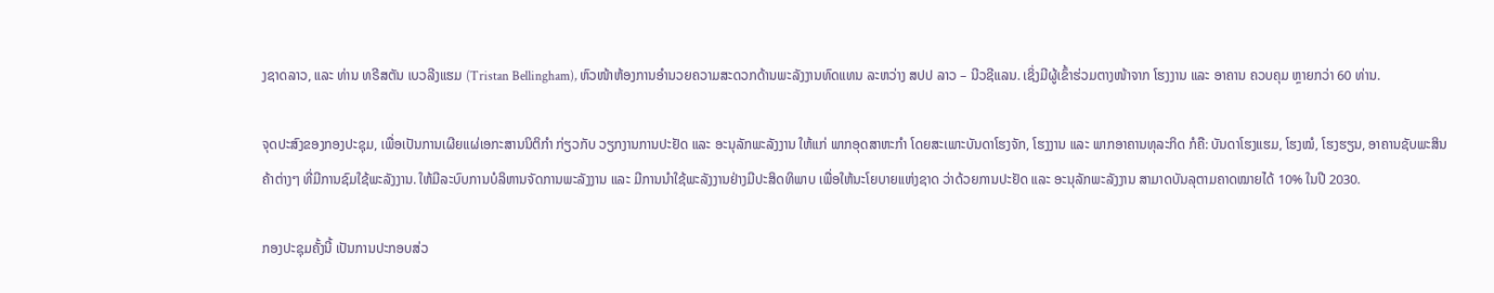ງຊາດລາວ, ແລະ ທ່ານ ທຣີສຕັນ ເບວລີງແຮມ (Tristan Bellingham), ຫົວໜ້າຫ້ອງການອຳນວຍຄວາມສະດວກດ້ານພະລັງງານທົດແທນ ລະຫວ່າງ ສປປ ລາວ – ນີວຊີແລນ. ເຊິ່ງມີຜູ້ເຂົ້າຮ່ວມຕາງໜ້າຈາກ ໂຮງງານ ແລະ ອາຄານ ຄວບຄຸມ ຫຼາຍກວ່າ 60 ທ່ານ.

ຈຸດປະສົງຂອງກອງປະຊຸມ, ເພື່ອເປັນການເຜີຍແຜ່ເອກະສານນິຕິກຳ ກ່ຽວກັບ ວຽກງານການປະຢັດ ແລະ ອະນຸລັກພະລັງງານ ໃຫ້ແກ່ ພາກອຸດສາຫະກຳ ໂດຍສະເພາະບັນດາໂຮງຈັກ, ໂຮງງານ ແລະ ພາກອາຄານທຸລະກິດ ກໍຄື: ບັນດາໂຮງແຮມ, ໂຮງໝໍ, ໂຮງຮຽນ, ອາຄານຊັບພະສິນຄ້າຕ່າງໆ ທີ່ມີການຊົມໃຊ້ພະລັງງານ. ໃຫ້ມີລະບົບການບໍລິຫານຈັດການພະລັງງານ ແລະ ມີການນຳໃຊ້ພະລັງງານຢ່າງມີປະສິດທິພາບ ເພື່ອໃຫ້ນະໂຍບາຍແຫ່ງຊາດ ວ່າດ້ວຍການປະຢັດ ແລະ ອະນຸລັກພະລັງງານ ສາມາດບັນລຸຕາມຄາດໝາຍໄດ້ 10% ໃນປີ 2030.

ກອງປະຊຸມຄັ້ງນີ້ ເປັນການປະກອບສ່ວ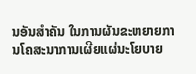ນອັນສຳຄັນ ໃນການຜັນຂະຫຍາຍການໂຄສະນາການເຜີຍແຜ່ນະໂຍບາຍ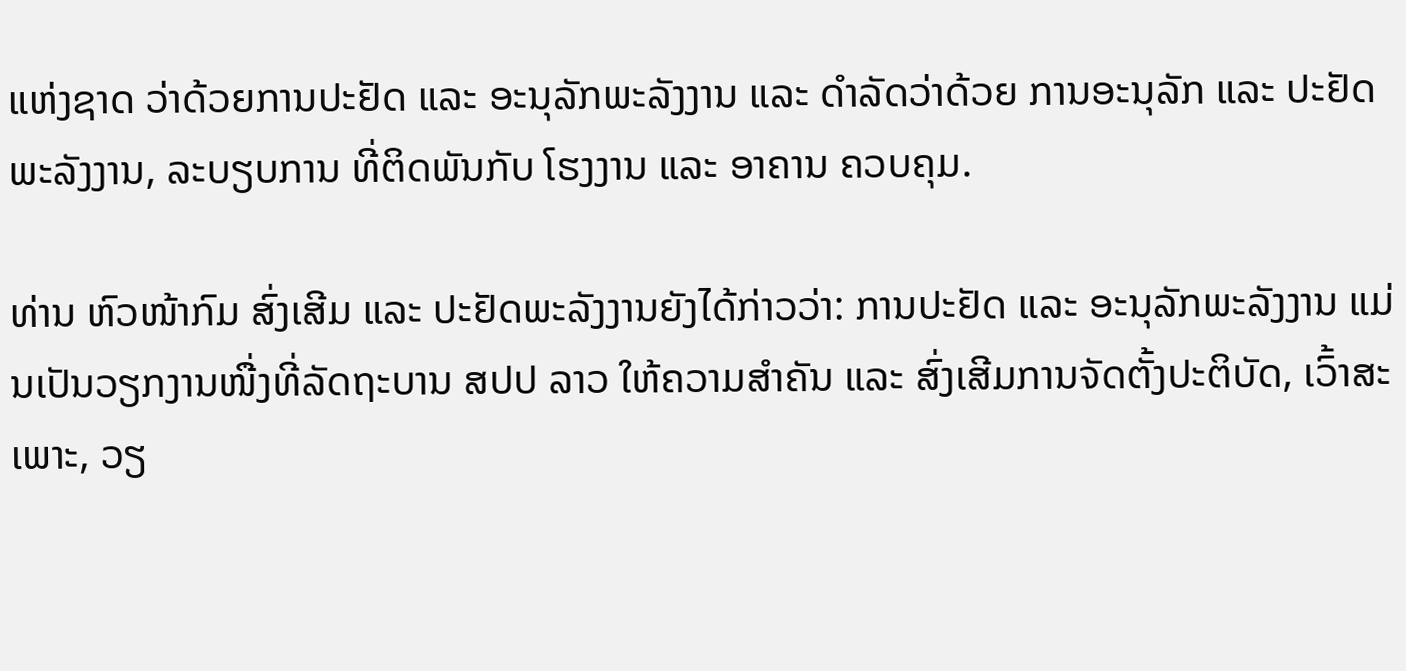ແຫ່ງຊາດ ວ່າດ້ວຍການປະຢັດ ແລະ ອະນຸລັກພະລັງງານ ແລະ ດຳລັດວ່າດ້ວຍ ການອະນຸລັກ ແລະ ປະຢັດພະລັງງານ, ລະບຽບການ ທີ່ຕິດພັນກັບ ໂຮງງານ ແລະ ອາຄານ ຄວບຄຸມ.

ທ່ານ ຫົວໜ້າກົມ ສົ່ງເສີມ ແລະ ປະຢັດພະລັງງານຍັງໄດ້ກ່າວວ່າ: ການປະຢັດ ແລະ ອະນຸລັກພະລັງງານ ແມ່ນເປັນວຽກງານໜື່ງທີ່ລັດຖະບານ ສປປ ລາວ ໃຫ້ຄວາມສຳຄັນ ແລະ ສົ່ງເສີມການຈັດຕັ້ງປະຕິບັດ, ເວົ້າສະເພາະ, ວຽ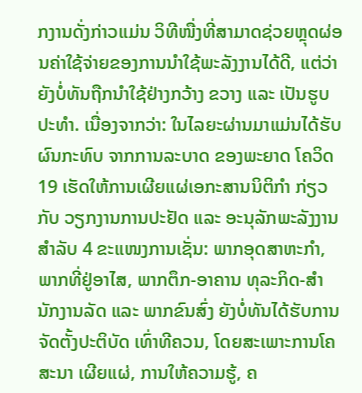ກງານດັ່ງກ່າວແມ່ນ ວິທີໜື່ງທີ່ສາມາດຊ່ວຍຫຼຸດຜ່ອນຄ່າໃຊ້ຈ່າຍຂອງການນໍາໃຊ້ພະລັງງານໄດ້ດີ, ແຕ່ວ່າ ຍັງບໍ່ທັນຖືກນຳໃຊ້ຢ່າງກວ້າງ ຂວາງ ແລະ ເປັນຮູບປະທຳ. ເນື່ອງຈາກວ່າ: ໃນໄລຍະຜ່ານມາແມ່ນໄດ້ຮັບຜົນກະທົບ ຈາກການລະບາດ ຂອງພະຍາດ ໂຄວິດ 19 ເຮັດໃຫ້ການເຜີຍແຜ່ເອກະສານນິຕິກຳ ກ່ຽວກັບ ວຽກງານການປະຢັດ ແລະ ອະນຸລັກພະລັງງານ ສໍາລັບ 4 ຂະແໜງການເຊັ່ນ: ພາກອຸດສາຫະກໍາ, ພາກທີ່ຢູ່ອາໄສ, ພາກຕຶກ-ອາຄານ ທຸລະກິດ-ສໍານັກງານລັດ ແລະ ພາກຂົນສົ່ງ ຍັງບໍ່ທັນໄດ້ຮັບການຈັດຕັ້ງປະຕິບັດ ເທົ່າທີຄວນ, ໂດຍສະເພາະການໂຄສະນາ ເຜີຍແຜ່, ການໃຫ້ຄວາມຮູ້, ຄ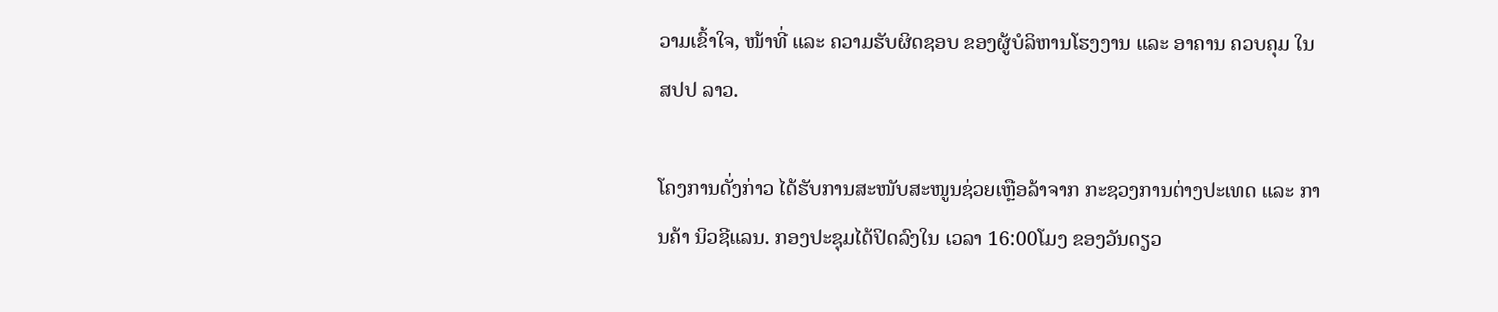ວາມເຂົ້າໃຈ, ໜ້າທີ່ ແລະ ຄວາມຮັບຜິດຊອບ ຂອງຜູ້ບໍລິຫານໂຮງງານ ແລະ ອາຄານ ຄວບຄຸມ ໃນ ສປປ ລາວ.

ໂຄງການດັ່ງກ່າວ ໄດ້ຮັບການສະໜັບສະໜູນຊ່ວຍເຫຼືອລ້າຈາກ ກະຊວງການຕ່າງປະເທດ ແລະ ການຄ້າ ນິວຊີແລນ. ກອງປະຊຸມໄດ້ປິດລົງໃນ ເວລາ 16:00ໂມງ ຂອງວັນດຽວ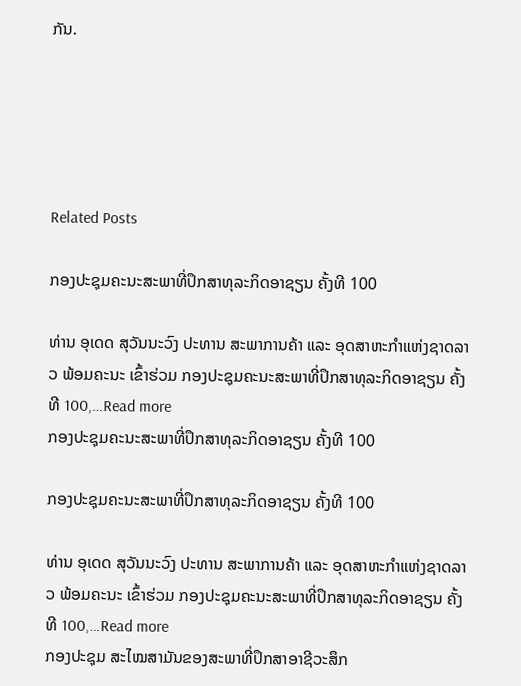ກັນ.





Related Posts

ກອງປະຊຸມຄະນະສະພາທີ່ປຶກສາທຸລະກິດອາຊຽນ ຄັ້ງທີ 100

ທ່ານ ອຸເດດ ສຸວັນນະວົງ ປະທານ ສະພາການຄ້າ ແລະ ອຸດສາຫະກຳແຫ່ງຊາດລາວ ພ້ອມຄະນະ ເຂົ້າຮ່ວມ ກອງປະຊຸມຄະນະສະພາທີ່ປຶກສາທຸລະກິດອາຊຽນ ຄັ້ງທີ 100,…Read more
ກອງປະຊຸມຄະນະສະພາທີ່ປຶກສາທຸລະກິດອາຊຽນ ຄັ້ງທີ 100

ກອງປະຊຸມຄະນະສະພາທີ່ປຶກສາທຸລະກິດອາຊຽນ ຄັ້ງທີ 100

ທ່ານ ອຸເດດ ສຸວັນນະວົງ ປະທານ ສະພາການຄ້າ ແລະ ອຸດສາຫະກຳແຫ່ງຊາດລາວ ພ້ອມຄະນະ ເຂົ້າຮ່ວມ ກອງປະຊຸມຄະນະສະພາທີ່ປຶກສາທຸລະກິດອາຊຽນ ຄັ້ງທີ 100,…Read more
ກອງປະຊຸມ ສະໄໝສາມັນຂອງສະພາທີ່ປຶກສາອາຊີວະສຶກ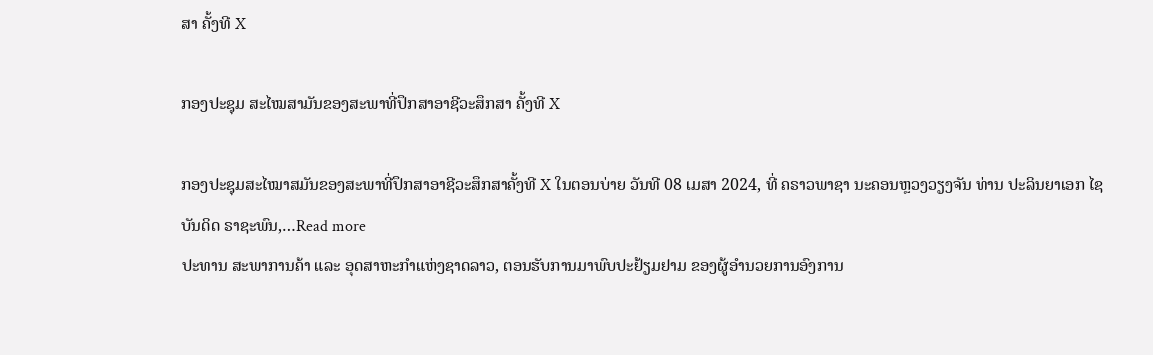ສາ ຄັ້ງທີ X

ກອງປະຊຸມ ສະໄໝສາມັນຂອງສະພາທີ່ປຶກສາອາຊີວະສຶກສາ ຄັ້ງທີ X

ກອງປະຊຸມສະໄໝາສມັນຂອງສະພາທີ່ປຶກສາອາຊີວະສຶກສາຄັ້ງທີ X ໃນຕອນບ່າຍ ວັນທີ 08 ເມສາ 2024, ທີ່ ຄຣາວພາຊາ ນະຄອນຫຼວງວຽງຈັນ ທ່ານ ປະລິນຍາເອກ ໄຊບັນດິດ ຣາຊະພົນ,…Read more
ປະທານ ສະພາການຄ້າ ແລະ ອຸດສາຫະກຳແຫ່ງຊາດລາວ, ຕອນຮັບການມາພົບປະຢ້ຽມຢາມ ຂອງຜູ້ອຳນວຍການອົງການ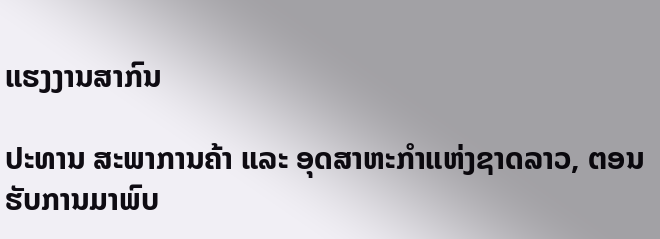ແຮງງານສາກົນ

ປະທານ ສະພາການຄ້າ ແລະ ອຸດສາຫະກຳແຫ່ງຊາດລາວ, ຕອນຮັບການມາພົບ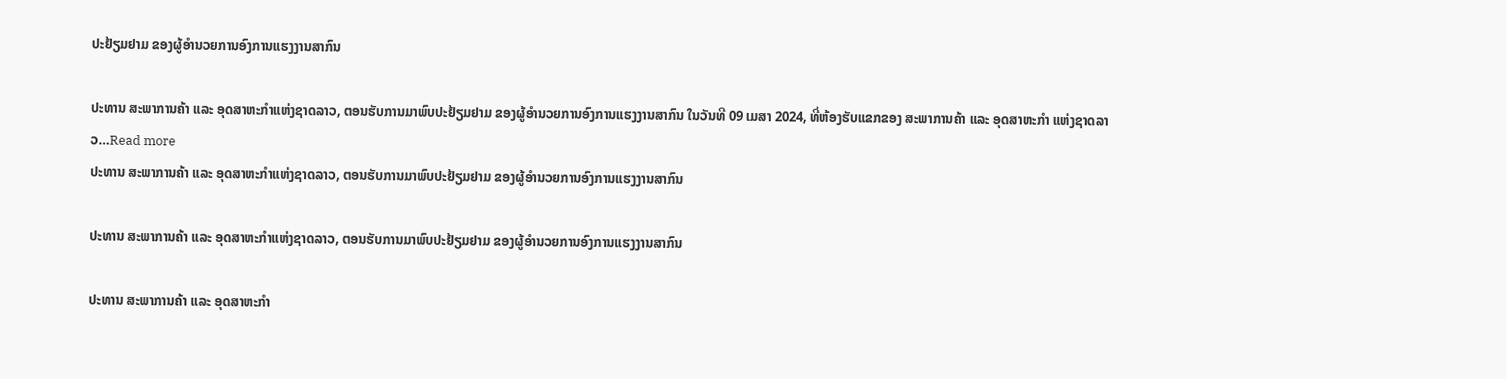ປະຢ້ຽມຢາມ ຂອງຜູ້ອຳນວຍການອົງການແຮງງານສາກົນ

ປະທານ ສະພາການຄ້າ ແລະ ອຸດສາຫະກຳແຫ່ງຊາດລາວ, ຕອນຮັບການມາພົບປະຢ້ຽມຢາມ ຂອງຜູ້ອຳນວຍການອົງການແຮງງານສາກົນ ໃນວັນທີ 09 ເມສາ 2024, ທີ່ຫ້ອງຮັບແຂກຂອງ ສະພາການຄ້າ ແລະ ອຸດສາຫະກຳ ແຫ່ງຊາດລາວ…Read more
ປະທານ ສະພາການຄ້າ ແລະ ອຸດສາຫະກຳແຫ່ງຊາດລາວ, ຕອນຮັບການມາພົບປະຢ້ຽມຢາມ ຂອງຜູ້ອຳນວຍການອົງການແຮງງານສາກົນ

ປະທານ ສະພາການຄ້າ ແລະ ອຸດສາຫະກຳແຫ່ງຊາດລາວ, ຕອນຮັບການມາພົບປະຢ້ຽມຢາມ ຂອງຜູ້ອຳນວຍການອົງການແຮງງານສາກົນ

ປະທານ ສະພາການຄ້າ ແລະ ອຸດສາຫະກຳ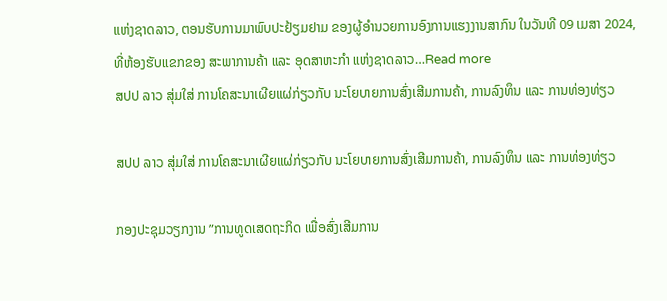ແຫ່ງຊາດລາວ, ຕອນຮັບການມາພົບປະຢ້ຽມຢາມ ຂອງຜູ້ອຳນວຍການອົງການແຮງງານສາກົນ ໃນວັນທີ 09 ເມສາ 2024, ທີ່ຫ້ອງຮັບແຂກຂອງ ສະພາການຄ້າ ແລະ ອຸດສາຫະກຳ ແຫ່ງຊາດລາວ…Read more
ສປປ ລາວ ສຸ່ມໃສ່ ການໂຄສະນາເຜີຍແຜ່ກ່ຽວກັບ ນະໂຍບາຍການສົ່ງເສີມການຄ້າ, ການລົງທຶນ ແລະ ການທ່ອງທ່ຽວ

ສປປ ລາວ ສຸ່ມໃສ່ ການໂຄສະນາເຜີຍແຜ່ກ່ຽວກັບ ນະໂຍບາຍການສົ່ງເສີມການຄ້າ, ການລົງທຶນ ແລະ ການທ່ອງທ່ຽວ

ກອງປະຊຸມວຽກງານ ”ການທູດເສດຖະກິດ ເພື່ອສົ່ງເສີມການ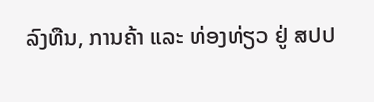ລົງທືນ, ການຄ້າ ແລະ ທ່ອງທ່ຽວ ຢູ່ ສປປ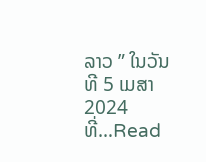ລາວ ” ໃນວັນທີ 5 ເມສາ 2024 ທີ່…Read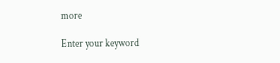more

Enter your keyword